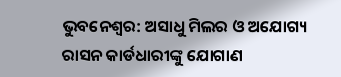ଭୁବନେଶ୍ବର: ଅସାଧୁ ମିଲର ଓ ଅଯୋଗ୍ୟ ରାସନ କାର୍ଡଧାରୀଙ୍କୁ ଯୋଗାଣ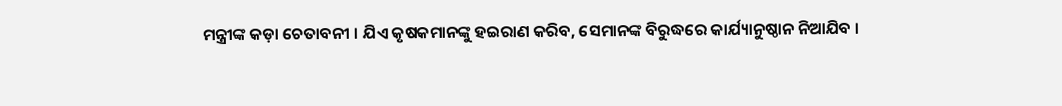ମନ୍ତ୍ରୀଙ୍କ କଡ଼ା ଚେତାବନୀ । ଯିଏ କୃଷକମାନଙ୍କୁ ହଇରାଣ କରିବ, ସେମାନଙ୍କ ବିରୁଦ୍ଧରେ କାର୍ଯ୍ୟାନୁଷ୍ଠାନ ନିଆଯିବ ।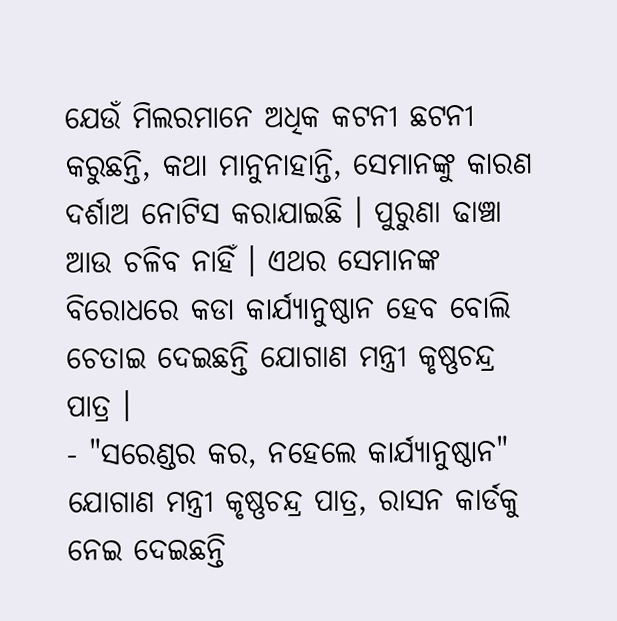ଯେଉଁ ମିଲରମାନେ ଅଧିକ କଟନୀ ଛଟନୀ କରୁଛନ୍ତି, କଥା ମାନୁନାହାନ୍ତି, ସେମାନଙ୍କୁ କାରଣ ଦର୍ଶାଅ ନୋଟିସ କରାଯାଇଛି । ପୁରୁଣା ଢାଞ୍ଚା ଆଉ ଚଳିବ ନାହିଁ । ଏଥର ସେମାନଙ୍କ ବିରୋଧରେ କଡା କାର୍ଯ୍ୟାନୁଷ୍ଠାନ ହେବ ବୋଲି ଚେତାଇ ଦେଇଛନ୍ତି ଯୋଗାଣ ମନ୍ତ୍ରୀ କୃଷ୍ଣଚନ୍ଦ୍ର ପାତ୍ର ।
- "ସରେଣ୍ଡର କର, ନହେଲେ କାର୍ଯ୍ୟାନୁଷ୍ଠାନ"
ଯୋଗାଣ ମନ୍ତ୍ରୀ କୃଷ୍ଣଚନ୍ଦ୍ର ପାତ୍ର, ରାସନ କାର୍ଡକୁ ନେଇ ଦେଇଛନ୍ତି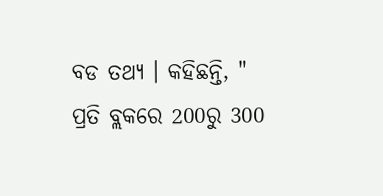ବଡ ତଥ୍ୟ । କହିଛନ୍ତି, " ପ୍ରତି ବ୍ଲକରେ 200ରୁ 300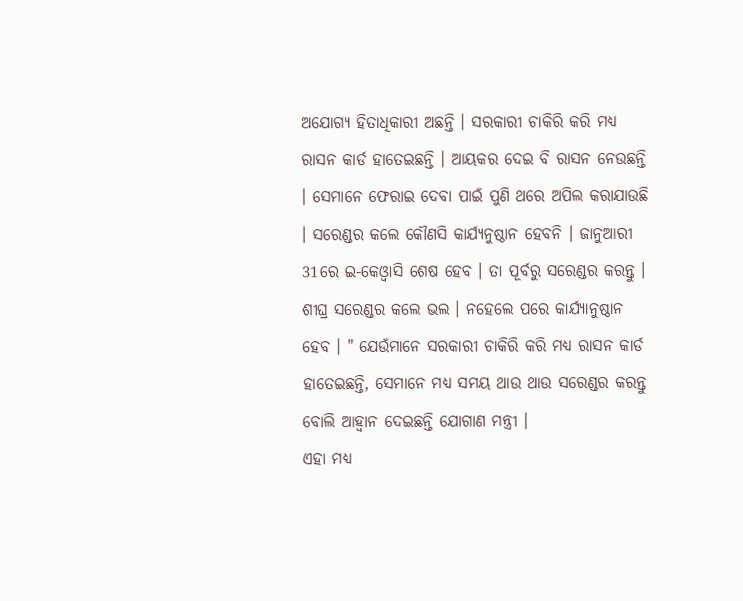ଅଯୋଗ୍ୟ ହିତାଧିକାରୀ ଅଛନ୍ତି । ସରକାରୀ ଚାକିରି କରି ମଧ୍ୟ ରାସନ କାର୍ଡ ହାତେଇଛନ୍ତି । ଆୟକର ଦେଇ ବି ରାସନ ନେଉଛନ୍ତି । ସେମାନେ ଫେରାଇ ଦେବା ପାଇଁ ପୁଣି ଥରେ ଅପିଲ କରାଯାଉଛି । ସରେଣ୍ଡର କଲେ କୌଣସି କାର୍ଯ୍ୟନୁଷ୍ଠାନ ହେବନି । ଜାନୁଆରୀ 31ରେ ଇ-କେଓ୍ବାସି ଶେଷ ହେବ । ତା ପୂର୍ବରୁ ସରେଣ୍ଡର କରନ୍ତୁ । ଶୀଘ୍ର ସରେଣ୍ଡର କଲେ ଭଲ । ନହେଲେ ପରେ କାର୍ଯ୍ୟାନୁଷ୍ଠାନ ହେବ । " ଯେଉଁମାନେ ସରକାରୀ ଚାକିରି କରି ମଧ୍ୟ ରାସନ କାର୍ଡ ହାତେଇଛନ୍ତି, ସେମାନେ ମଧ୍ୟ ସମୟ ଥାଉ ଥାଉ ସରେଣ୍ଡର କରନ୍ତୁ ବୋଲି ଆହ୍ବାନ ଦେଇଛନ୍ତି ଯୋଗାଣ ମନ୍ତ୍ରୀ ।
ଏହା ମଧ୍ୟ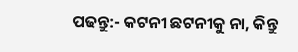ପଢନ୍ତୁ:- କଟନୀ ଛଟନୀକୁ ନା, କିନ୍ତୁ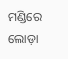ମଣ୍ଡିରେ ଲୋଡ଼ା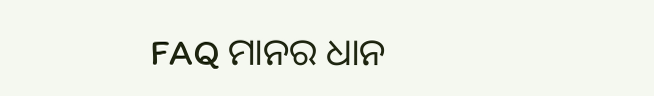FAQ ମାନର ଧାନ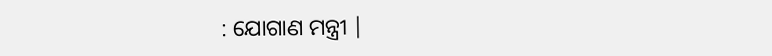: ଯୋଗାଣ ମନ୍ତ୍ରୀ |